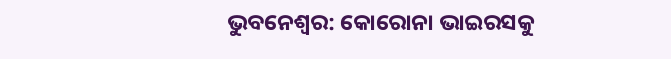ଭୁବନେଶ୍ବର: କୋରୋନା ଭାଇରସକୁ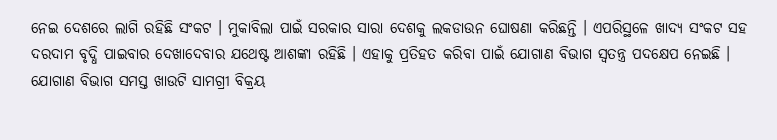ନେଇ ଦେଶରେ ଲାଗି ରହିଛି ସଂକଟ । ମୁକାବିଲା ପାଇଁ ସରକାର ସାରା ଦେଶକୁ ଲକଡାଉନ ଘୋଷଣା କରିଛନ୍ତି । ଏପରିସ୍ଥଳେ ଖାଦ୍ୟ ସଂକଟ ସହ ଦରଦାମ ବୃଦ୍ଧି ପାଇବାର ଦେଖାଦେବାର ଯଥେଷ୍ଟ ଆଶଙ୍କା ରହିଛି । ଏହାକୁ ପ୍ରତିହତ କରିବା ପାଇଁ ଯୋଗାଣ ବିଭାଗ ସ୍ବତନ୍ତ୍ର ପଦକ୍ଷେପ ନେଇଛି ।
ଯୋଗାଣ ବିଭାଗ ସମସ୍ତ ଖାଉଟି ସାମଗ୍ରୀ ବିକ୍ରୟ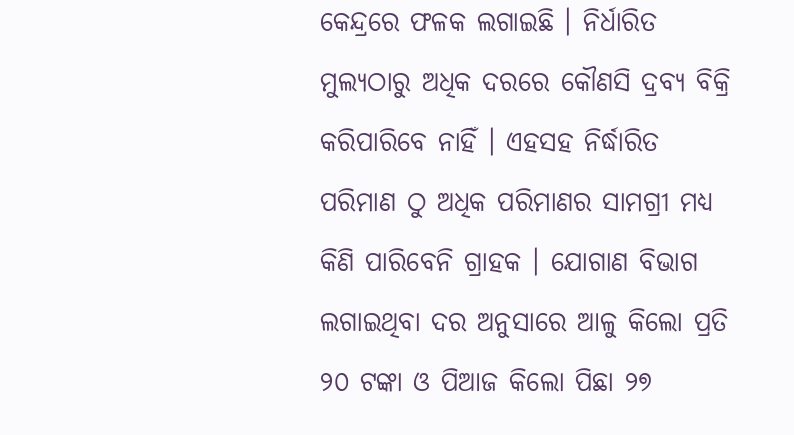କେନ୍ଦ୍ରରେ ଫଳକ ଲଗାଇଛି । ନିର୍ଧାରିତ ମୁଲ୍ୟଠାରୁ ଅଧିକ ଦରରେ କୌଣସି ଦ୍ରବ୍ୟ ବିକ୍ରି କରିପାରିବେ ନାହିଁ । ଏହସହ ନିର୍ଦ୍ଧାରିତ ପରିମାଣ ଠୁ ଅଧିକ ପରିମାଣର ସାମଗ୍ରୀ ମଧ୍ୟ କିଣି ପାରିବେନି ଗ୍ରାହକ । ଯୋଗାଣ ବିଭାଗ ଲଗାଇଥିବା ଦର ଅନୁସାରେ ଆଳୁ କିଲୋ ପ୍ରତି ୨୦ ଟଙ୍କା ଓ ପିଆଜ କିଲୋ ପିଛା ୨୭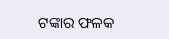ଟଙ୍କାର ଫଳକ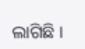ଲାଗିଛି ।